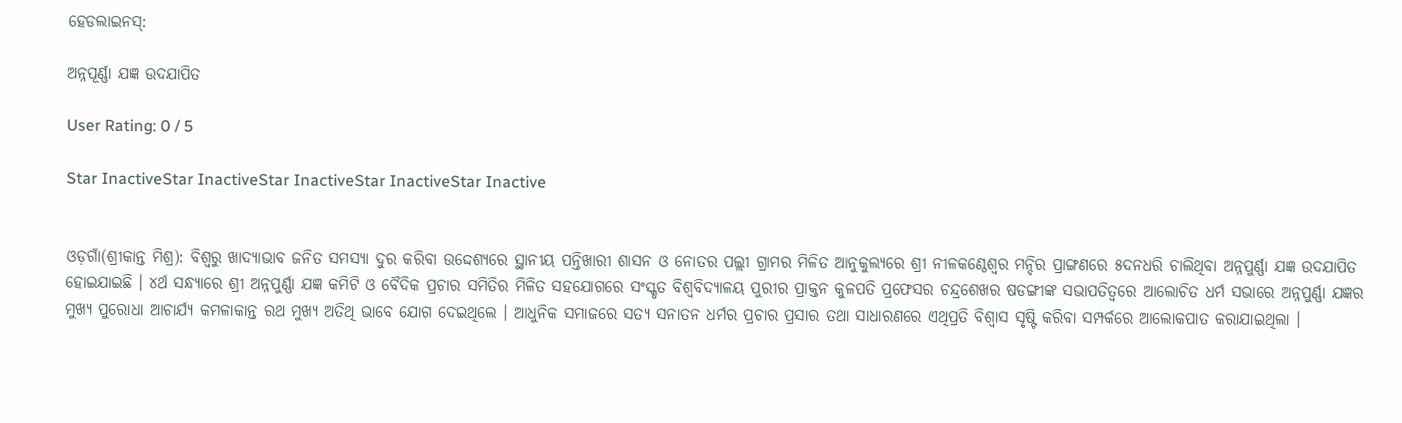ହେଡଲାଇନସ୍:

ଅନ୍ନପୂର୍ଣ୍ଣା ଯଜ୍ଞ ଉଦଯାପିତ

User Rating: 0 / 5

Star InactiveStar InactiveStar InactiveStar InactiveStar Inactive


ଓଡ଼ଗାଁ(ଶ୍ରୀକାନ୍ତ ମିଶ୍ର): ବିଶ୍ୱରୁ ଖାଦ୍ୟାଭାବ ଜନିତ ସମସ୍ୟା ଦୁର କରିବା ଉଦ୍ଦେଶ୍ୟରେ ସ୍ଥାନୀୟ ପନ୍ତିଖାରୀ ଶାସନ ଓ ନୋତର ପଲ୍ଲୀ ଗ୍ରାମର ମିଳିତ ଆନୁକୁଲ୍ୟରେ ଶ୍ରୀ ନୀଳକଣ୍ଠେଶ୍ୱର ମନ୍ଦିର ପ୍ରାଙ୍ଗଣରେ ୫ଦନଧରି ଚାଲିଥିବା ଅନ୍ନପୁର୍ଣ୍ଣା ଯଜ୍ଞ ଉଦଯାପିତ ହୋଇଯାଇଛି । ୪ର୍ଥ ସନ୍ଧ୍ୟାରେ ଶ୍ରୀ ଅନ୍ନପୁର୍ଣ୍ଣା ଯଜ୍ଞ କମିଟି ଓ ବୈଦିକ ପ୍ରଚାର ସମିତିର ମିଳିତ ସହଯୋଗରେ ସଂସ୍କୃତ ବିଶ୍ୱବିଦ୍ୟାଳୟ ପୁରୀର ପ୍ରାକ୍ତନ କୁଳପତି ପ୍ରଫେସର ଚନ୍ଦ୍ରଶେଖର ଷଡଙ୍ଗୀଙ୍କ ସଭାପତିତ୍ୱରେ ଆଲୋଚିତ ଧର୍ମ ସଭାରେ ଅନ୍ନପୁର୍ଣ୍ଣା ଯଜ୍ଞର ମୁଖ୍ୟ ପୁରୋଧା ଆଚାର୍ଯ୍ୟ କମଳାକାନ୍ତ ରଥ ମୁଖ୍ୟ ଅତିଥି ଭାବେ ଯୋଗ ଦେଇଥିଲେ । ଆଧୁନିକ ସମାଜରେ ସତ୍ୟ ସନାତନ ଧର୍ମର ପ୍ରଚାର ପ୍ରସାର ତଥା ସାଧାରଣରେ ଏଥିପ୍ରତି ବିଶ୍ୱାସ ସୃଷ୍ଟି କରିବା ସମ୍ପର୍କରେ ଆଲୋକପାତ କରାଯାଇଥିଲା ।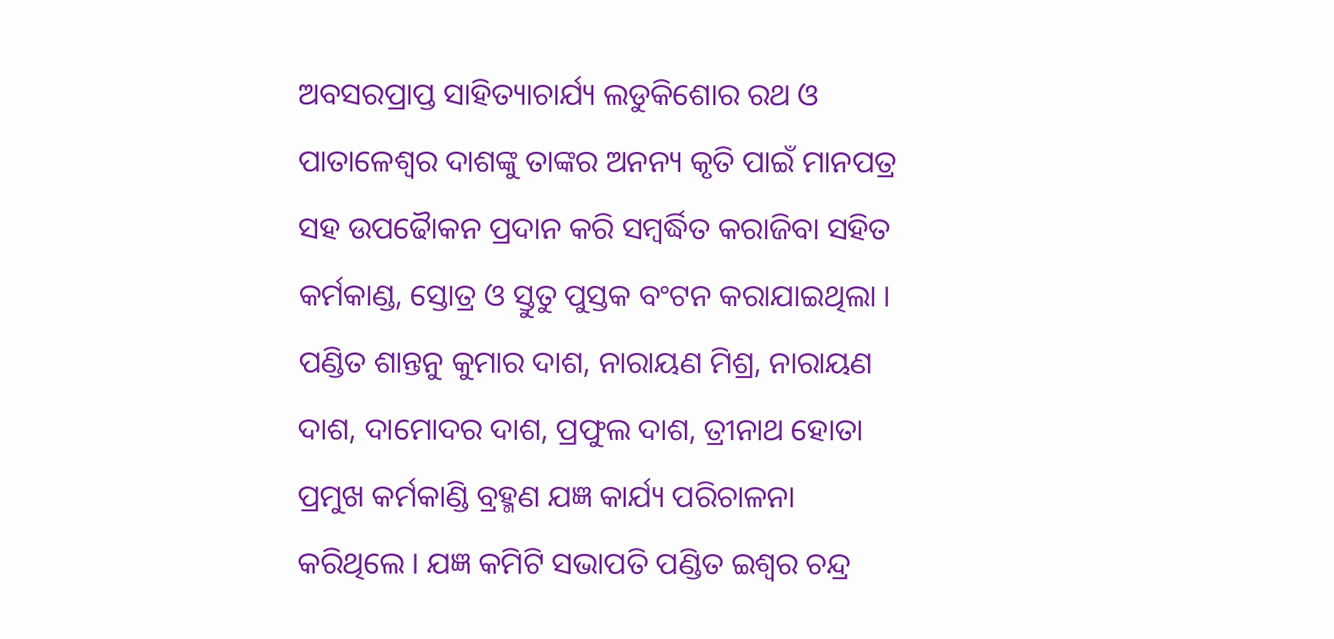ଅବସରପ୍ରାପ୍ତ ସାହିତ୍ୟାଚାର୍ଯ୍ୟ ଲଡୁକିଶୋର ରଥ ଓ ପାତାଳେଶ୍ୱର ଦାଶଙ୍କୁ ତାଙ୍କର ଅନନ୍ୟ କୃତି ପାଇଁ ମାନପତ୍ର ସହ ଉପଢୈାକନ ପ୍ରଦାନ କରି ସମ୍ବର୍ଦ୍ଧିତ କରାଜିବା ସହିତ କର୍ମକାଣ୍ଡ, ସ୍ତୋତ୍ର ଓ ସ୍ତୁତୁ ପୁସ୍ତକ ବଂଟନ କରାଯାଇଥିଲା । ପଣ୍ଡିତ ଶାନ୍ତନୁ କୁମାର ଦାଶ, ନାରାୟଣ ମିଶ୍ର, ନାରାୟଣ ଦାଶ, ଦାମୋଦର ଦାଶ, ପ୍ରଫୁଲ ଦାଶ, ତ୍ରୀନାଥ ହୋତା ପ୍ରମୁଖ କର୍ମକାଣ୍ଡି ବ୍ରହ୍ମଣ ଯଜ୍ଞ କାର୍ଯ୍ୟ ପରିଚାଳନା କରିଥିଲେ । ଯଜ୍ଞ କମିଟି ସଭାପତି ପଣ୍ଡିତ ଇଶ୍ୱର ଚନ୍ଦ୍ର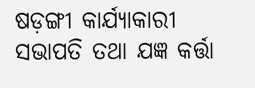ଷଡ଼ଙ୍ଗୀ କାର୍ଯ୍ୟାକାରୀ ସଭାପତି ତଥା ଯଜ୍ଞ କର୍ତ୍ତା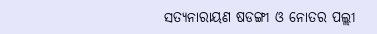ସତ୍ୟନାରାୟଣ ଷଡଙ୍ଗୀ ଓ ନୋତର ପଲ୍ଲୀ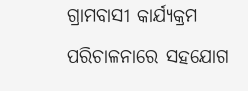ଗ୍ରାମବାସୀ କାର୍ଯ୍ୟକ୍ରମ ପରିଚାଳନାରେ ସହଯୋଗ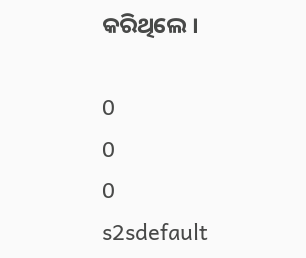କରିଥିଲେ ।

0
0
0
s2sdefault